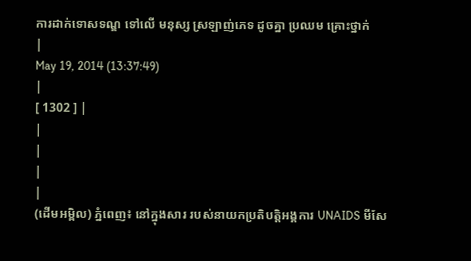ការដាក់ទោសទណ្ឌ ទៅលើ មនុស្ស ស្រឡាញ់ភេទ ដូចគ្នា ប្រឈម គ្រោះថ្នាក់
|
May 19, 2014 (13:37:49)
|
[ 1302 ] |
|
|
|
|
(ដើមអម្ពិល) ភ្នំពេញ៖ នៅក្នុងសារ របស់នាយកប្រតិបត្តិអង្គការ UNAIDS មីសែ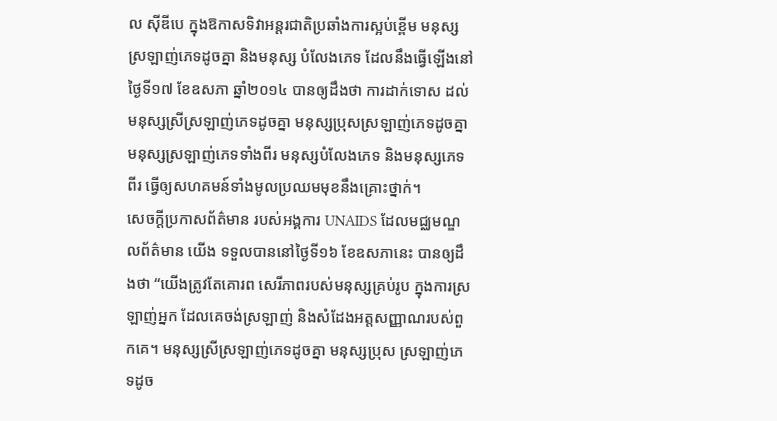ល ស៊ីឌីបេ ក្នុងឱកាសទិវាអន្តរជាតិប្រឆាំងការស្អប់ខ្ពើម មនុស្សស្រឡាញ់ភេទដូចគ្នា និងមនុស្ស បំលែងភេទ ដែលនឹងធ្វើឡើងនៅថ្ងៃទី១៧ ខែឧសភា ឆ្នាំ២០១៤ បានឲ្យដឹងថា ការដាក់ទោស ដល់មនុស្សស្រីស្រឡាញ់ភេទដូចគ្នា មនុស្សប្រុសស្រឡាញ់ភេទដូចគ្នា មនុស្សស្រឡាញ់ភេទទាំងពីរ មនុស្សបំលែងភេទ និងមនុស្សភេទពីរ ធ្វើឲ្យសហគមន៍ទាំងមូលប្រឈមមុខនឹងគ្រោះថ្នាក់។
សេចក្តីប្រកាសព័ត៌មាន របស់អង្គការ UNAIDS ដែលមជ្ឈមណ្ឌលព័ត៌មាន យើង ទទួលបាននៅថ្ងៃទី១៦ ខែឧសភានេះ បានឲ្យដឹងថា “យើងត្រូវតែគោរព សេរីភាពរបស់មនុស្សគ្រប់រូប ក្នុងការស្រឡាញ់អ្នក ដែលគេចង់ស្រឡាញ់ និងសំដែងអត្តសញ្ញាណរបស់ពួកគេ។ មនុស្សស្រីស្រឡាញ់ភេទដូចគ្នា មនុស្សប្រុស ស្រឡាញ់ភេទដូច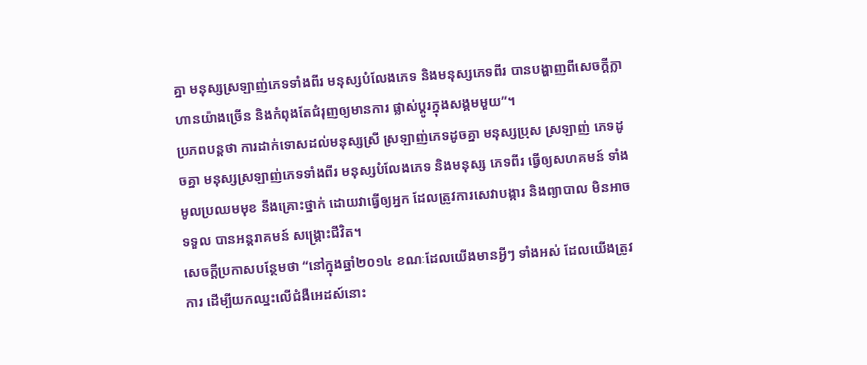គ្នា មនុស្សស្រឡាញ់ភេទទាំងពីរ មនុស្សបំលែងភេទ និងមនុស្សភេទពីរ បានបង្ហាញពីសេចក្តីក្លាហានយ៉ាងច្រើន និងកំពុងតែជំរុញឲ្យមានការ ផ្លាស់ប្តូរក្នុងសង្គមមួយ”។
ប្រភពបន្តថា ការដាក់ទោសដល់មនុស្សស្រី ស្រឡាញ់ភេទដូចគ្នា មនុស្សប្រុស ស្រឡាញ់ ភេទដូចគ្នា មនុស្សស្រឡាញ់ភេទទាំងពីរ មនុស្សបំលែងភេទ និងមនុស្ស ភេទពីរ ធ្វើឲ្យសហគមន៍ ទាំងមូលប្រឈមមុខ នឹងគ្រោះថ្នាក់ ដោយវាធ្វើឲ្យអ្នក ដែលត្រូវការសេវាបង្ការ និងព្យាបាល មិនអាចទទួល បានអន្តរាគមន៍ សង្គ្រោះជីវិត។
សេចក្តីប្រកាសបន្ថែមថា “នៅក្នុងឆ្នាំ២០១៤ ខណៈដែលយើងមានអ្វីៗ ទាំងអស់ ដែលយើងត្រូវការ ដើម្បីយកឈ្នះលើជំងឺអេដស៍នោះ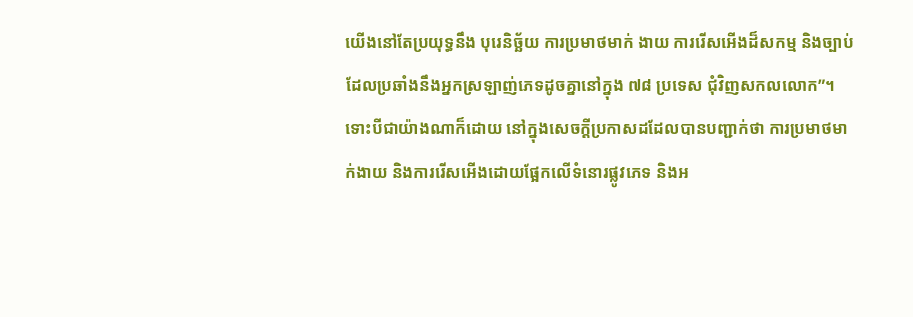យើងនៅតែប្រយុទ្ធនឹង បុរេនិច្ឆ័យ ការប្រមាថមាក់ ងាយ ការរើសអើងដ៏សកម្ម និងច្បាប់ដែលប្រឆាំងនឹងអ្នកស្រឡាញ់ភេទដូចគ្នានៅក្នុង ៧៨ ប្រទេស ជុំវិញសកលលោក”។
ទោះបីជាយ៉ាងណាក៏ដោយ នៅក្នុងសេចក្តីប្រកាសដដែលបានបញ្ជាក់ថា ការប្រមាថមាក់ងាយ និងការរើសអើងដោយផ្អែកលើទំនោរផ្លូវភេទ និងអ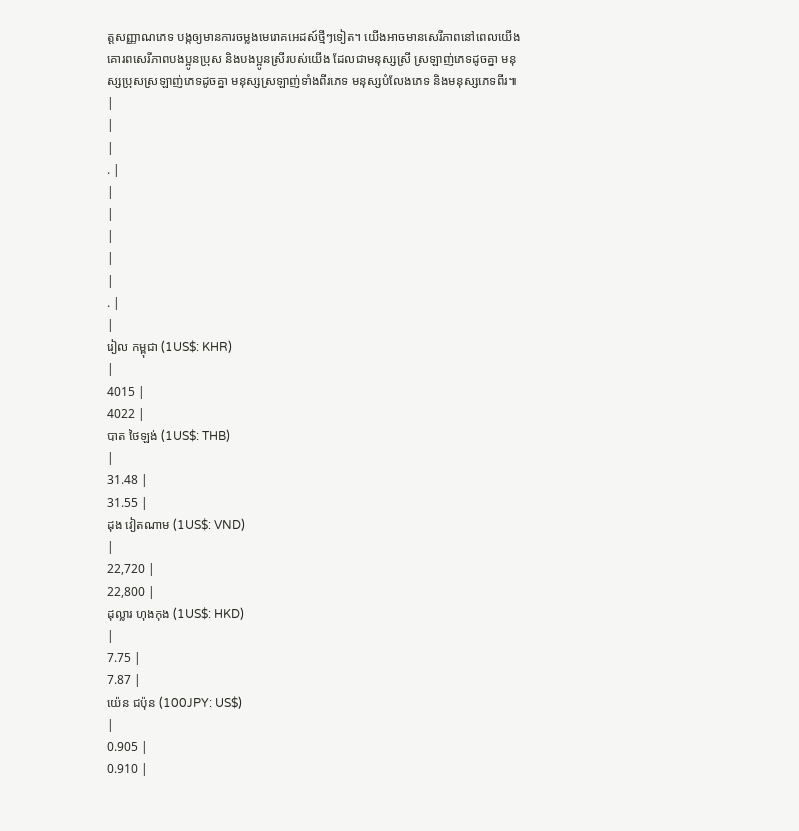ត្តសញ្ញាណភេទ បង្កឲ្យមានការចម្លងមេរោគអេដស៍ថ្មីៗទៀត។ យើងអាចមានសេរីភាពនៅពេលយើង គោរពសេរីភាពបងប្អូនប្រុស និងបងប្អូនស្រីរបស់យើង ដែលជាមនុស្សស្រី ស្រឡាញ់ភេទដូចគ្នា មនុស្សប្រុសស្រឡាញ់ភេទដូចគ្នា មនុស្សស្រឡាញ់ទាំងពីរភេទ មនុស្សបំលែងភេទ និងមនុស្សភេទពីរ៕
|
|
|
. |
|
|
|
|
|
. |
|
រៀល កម្ពុជា (1US$: KHR)
|
4015 |
4022 |
បាត ថៃឡង់ (1US$: THB)
|
31.48 |
31.55 |
ដុង វៀតណាម (1US$: VND)
|
22,720 |
22,800 |
ដុល្លារ ហុងកុង (1US$: HKD)
|
7.75 |
7.87 |
យ៉េន ជប៉ុន (100JPY: US$)
|
0.905 |
0.910 |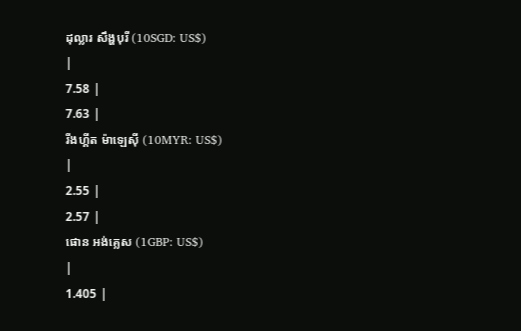ដុល្លារ សឹង្ហបុរី (10SGD: US$)
|
7.58 |
7.63 |
រីងហ្គីត ម៉ាឡេស៊ី (10MYR: US$)
|
2.55 |
2.57 |
ផោន អង់គ្លេស (1GBP: US$)
|
1.405 |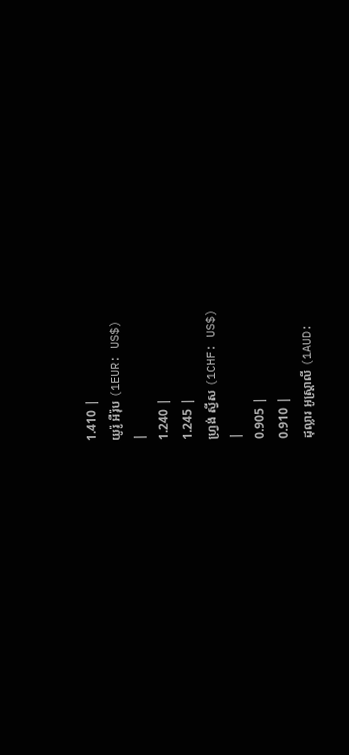1.410 |
យូរ៉ូ អឺរ៉ុប (1EUR: US$)
|
1.240 |
1.245 |
ហ្វ្រង់ ស្វីស (1CHF: US$)
|
0.905 |
0.910 |
ដុល្លារ អូស្ត្រាលី (1AUD: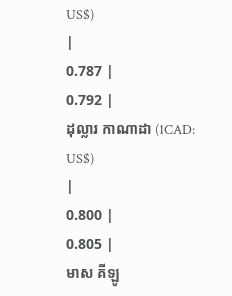US$)
|
0.787 |
0.792 |
ដុល្លារ កាណាដា (1CAD: US$)
|
0.800 |
0.805 |
មាស គីឡូ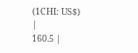(1CHI: US$)
|
160.5 |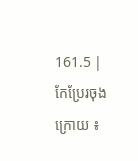161.5 |
កែប្រែរចុងក្រោយ ៖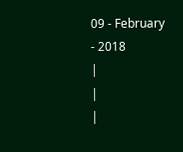09 - February - 2018
|
|
|